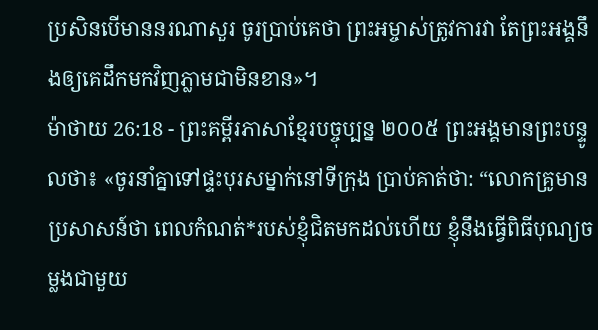ប្រសិនបើមាននរណាសួរ ចូរប្រាប់គេថា ព្រះអម្ចាស់ត្រូវការវា តែព្រះអង្គនឹងឲ្យគេដឹកមកវិញភ្លាមជាមិនខាន»។
ម៉ាថាយ 26:18 - ព្រះគម្ពីរភាសាខ្មែរបច្ចុប្បន្ន ២០០៥ ព្រះអង្គមានព្រះបន្ទូលថា៖ «ចូរនាំគ្នាទៅផ្ទះបុរសម្នាក់នៅទីក្រុង ប្រាប់គាត់ថា: “លោកគ្រូមានប្រសាសន៍ថា ពេលកំណត់*របស់ខ្ញុំជិតមកដល់ហើយ ខ្ញុំនឹងធ្វើពិធីបុណ្យចម្លងជាមួយ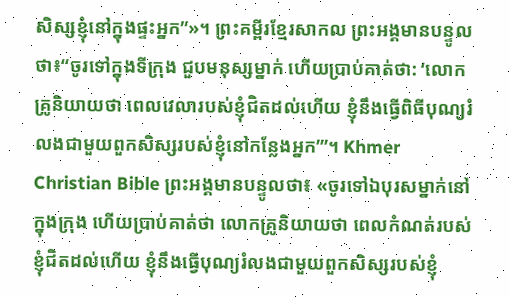សិស្សខ្ញុំនៅក្នុងផ្ទះអ្នក”»។ ព្រះគម្ពីរខ្មែរសាកល ព្រះអង្គមានបន្ទូលថា៖“ចូរទៅក្នុងទីក្រុង ជួបមនុស្សម្នាក់ ហើយប្រាប់គាត់ថា: ‘លោកគ្រូនិយាយថា ពេលវេលារបស់ខ្ញុំជិតដល់ហើយ ខ្ញុំនឹងធ្វើពិធីបុណ្យរំលងជាមួយពួកសិស្សរបស់ខ្ញុំនៅកន្លែងអ្នក’”។ Khmer Christian Bible ព្រះអង្គមានបន្ទូលថា៖ «ចូរទៅឯបុរសម្នាក់នៅក្នុងក្រុង ហើយប្រាប់គាត់ថា លោកគ្រូនិយាយថា ពេលកំណត់របស់ខ្ញុំជិតដល់ហើយ ខ្ញុំនឹងធ្វើបុណ្យរំលងជាមួយពួកសិស្សរបស់ខ្ញុំ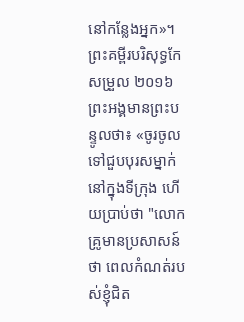នៅកន្លែងអ្នក»។ ព្រះគម្ពីរបរិសុទ្ធកែសម្រួល ២០១៦ ព្រះអង្គមានព្រះបន្ទូលថា៖ «ចូរចូលទៅជួបបុរសម្នាក់នៅក្នុងទីក្រុង ហើយប្រាប់ថា "លោកគ្រូមានប្រសាសន៍ថា ពេលកំណត់របស់ខ្ញុំជិត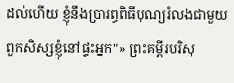ដល់ហើយ ខ្ញុំនឹងប្រារព្ធពិធីបុណ្យរំលងជាមួយពួកសិស្សខ្ញុំនៅផ្ទះអ្នក"» ព្រះគម្ពីរបរិសុ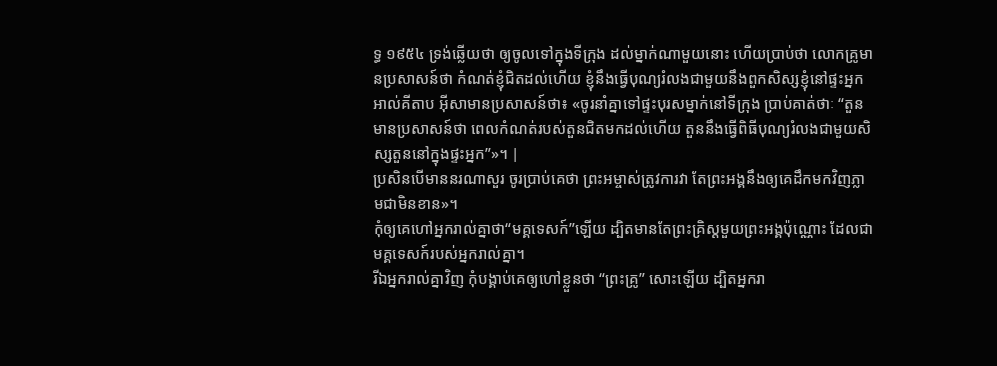ទ្ធ ១៩៥៤ ទ្រង់ឆ្លើយថា ឲ្យចូលទៅក្នុងទីក្រុង ដល់ម្នាក់ណាមួយនោះ ហើយប្រាប់ថា លោកគ្រូមានប្រសាសន៍ថា កំណត់ខ្ញុំជិតដល់ហើយ ខ្ញុំនឹងធ្វើបុណ្យរំលងជាមួយនឹងពួកសិស្សខ្ញុំនៅផ្ទះអ្នក អាល់គីតាប អ៊ីសាមានប្រសាសន៍ថា៖ «ចូរនាំគ្នាទៅផ្ទះបុរសម្នាក់នៅទីក្រុង ប្រាប់គាត់ថាៈ “តួនមានប្រសាសន៍ថា ពេលកំណត់របស់តួនជិតមកដល់ហើយ តួននឹងធ្វើពិធីបុណ្យរំលងជាមួយសិស្សតួននៅក្នុងផ្ទះអ្នក”»។ |
ប្រសិនបើមាននរណាសួរ ចូរប្រាប់គេថា ព្រះអម្ចាស់ត្រូវការវា តែព្រះអង្គនឹងឲ្យគេដឹកមកវិញភ្លាមជាមិនខាន»។
កុំឲ្យគេហៅអ្នករាល់គ្នាថា“មគ្គទេសក៍”ឡើយ ដ្បិតមានតែព្រះគ្រិស្តមួយព្រះអង្គប៉ុណ្ណោះ ដែលជាមគ្គទេសក៍របស់អ្នករាល់គ្នា។
រីឯអ្នករាល់គ្នាវិញ កុំបង្គាប់គេឲ្យហៅខ្លួនថា “ព្រះគ្រូ” សោះឡើយ ដ្បិតអ្នករា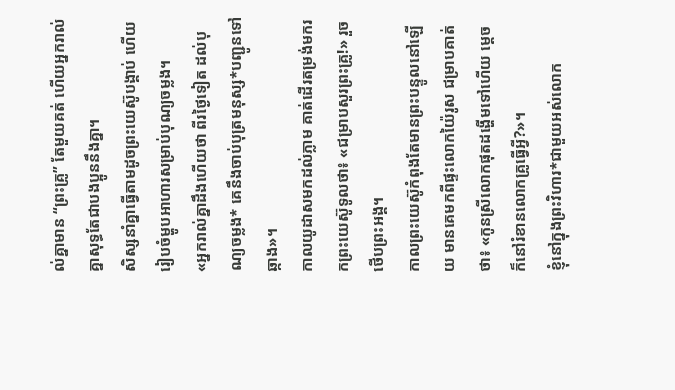ល់គ្នាមាន “ព្រះគ្រូ” តែមួយគត់ ហើយអ្នករាល់គ្នាសុទ្ធតែជាបងប្អូននឹងគ្នា។
សិស្សនាំគ្នាធ្វើតាមដូចព្រះយេស៊ូបង្គាប់ ហើយរៀបចំម្ហូបអាហារសម្រាប់បុណ្យចម្លង។
«អ្នករាល់គ្នាដឹងហើយថា ពីរថ្ងៃទៀត ដល់បុណ្យចម្លង* គេនឹងចាប់បុត្រមនុស្ស*បញ្ជូនទៅឆ្កាង»។
កាលយូដាសមកដល់ភ្លាម គាត់ដើរតម្រង់មករកព្រះយេស៊ូទូលថា៖ «ជម្រាបសួរព្រះគ្រូ!» រួចថើបព្រះអង្គ។
កាលព្រះយេស៊ូកំពុងតែមានព្រះបន្ទូលនៅឡើយ មានគេមកពីផ្ទះលោកយ៉ៃរូស ជម្រាបគាត់ថា៖ «កូនស្រីលោកផុតដង្ហើមទៅហើយ ម្ដេចក៏នៅរំខានលោកគ្រូធ្វើអ្វី?»។
ខ្ញុំនៅក្នុងព្រះវិហារ*ជាមួយអស់លោក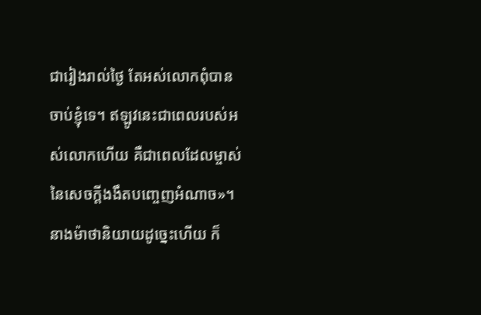ជារៀងរាល់ថ្ងៃ តែអស់លោកពុំបានចាប់ខ្ញុំទេ។ ឥឡូវនេះជាពេលរបស់អស់លោកហើយ គឺជាពេលដែលម្ចាស់នៃសេចក្ដីងងឹតបញ្ចេញអំណាច»។
នាងម៉ាថានិយាយដូច្នេះហើយ ក៏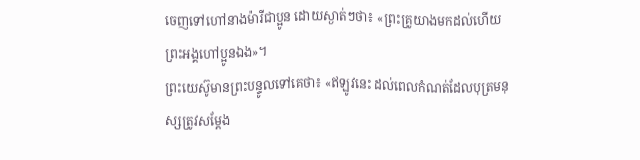ចេញទៅហៅនាងម៉ារីជាប្អូន ដោយស្ងាត់ៗថា៖ «ព្រះគ្រូយាងមកដល់ហើយ ព្រះអង្គហៅប្អូនឯង»។
ព្រះយេស៊ូមានព្រះបន្ទូលទៅគេថា៖ «ឥឡូវនេះ ដល់ពេលកំណត់ដែលបុត្រមនុស្សត្រូវសម្តែង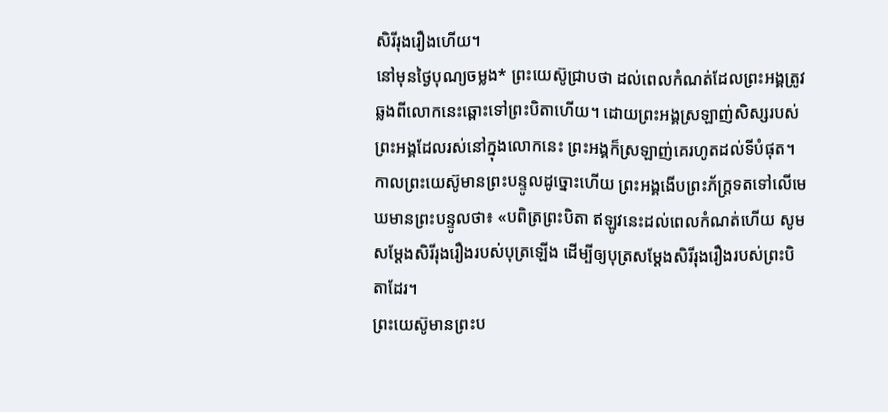សិរីរុងរឿងហើយ។
នៅមុនថ្ងៃបុណ្យចម្លង* ព្រះយេស៊ូជ្រាបថា ដល់ពេលកំណត់ដែលព្រះអង្គត្រូវឆ្លងពីលោកនេះឆ្ពោះទៅព្រះបិតាហើយ។ ដោយព្រះអង្គស្រឡាញ់សិស្សរបស់ព្រះអង្គដែលរស់នៅក្នុងលោកនេះ ព្រះអង្គក៏ស្រឡាញ់គេរហូតដល់ទីបំផុត។
កាលព្រះយេស៊ូមានព្រះបន្ទូលដូច្នោះហើយ ព្រះអង្គងើបព្រះភ័ក្ត្រទតទៅលើមេឃមានព្រះបន្ទូលថា៖ «បពិត្រព្រះបិតា ឥឡូវនេះដល់ពេលកំណត់ហើយ សូមសម្តែងសិរីរុងរឿងរបស់បុត្រឡើង ដើម្បីឲ្យបុត្រសម្តែងសិរីរុងរឿងរបស់ព្រះបិតាដែរ។
ព្រះយេស៊ូមានព្រះប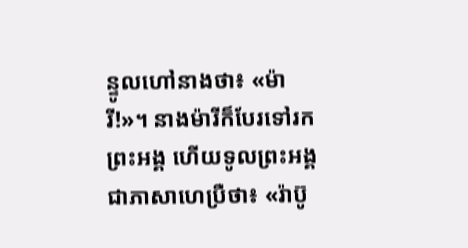ន្ទូលហៅនាងថា៖ «ម៉ារី!»។ នាងម៉ារីក៏បែរទៅរកព្រះអង្គ ហើយទូលព្រះអង្គជាភាសាហេប្រឺថា៖ «រ៉ាប៊ូ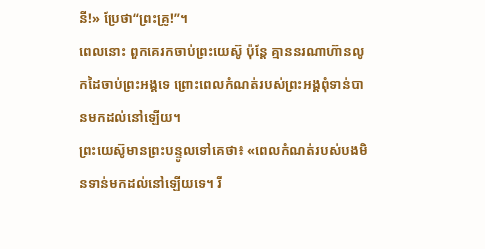នី!» ប្រែថា“ព្រះគ្រូ!”។
ពេលនោះ ពួកគេរកចាប់ព្រះយេស៊ូ ប៉ុន្តែ គ្មាននរណាហ៊ានលូកដៃចាប់ព្រះអង្គទេ ព្រោះពេលកំណត់របស់ព្រះអង្គពុំទាន់បានមកដល់នៅឡើយ។
ព្រះយេស៊ូមានព្រះបន្ទូលទៅគេថា៖ «ពេលកំណត់របស់បងមិនទាន់មកដល់នៅឡើយទេ។ រី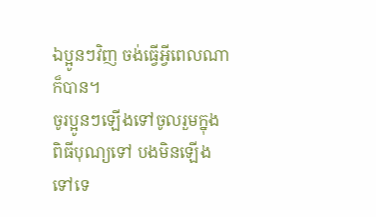ឯប្អូនៗវិញ ចង់ធ្វើអ្វីពេលណាក៏បាន។
ចូរប្អូនៗឡើងទៅចូលរួមក្នុងពិធីបុណ្យទៅ បងមិនឡើងទៅទេ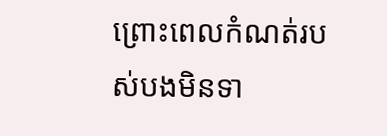ព្រោះពេលកំណត់របស់បងមិនទា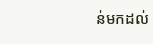ន់មកដល់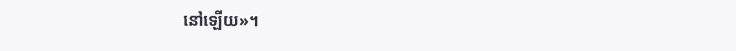នៅឡើយ»។